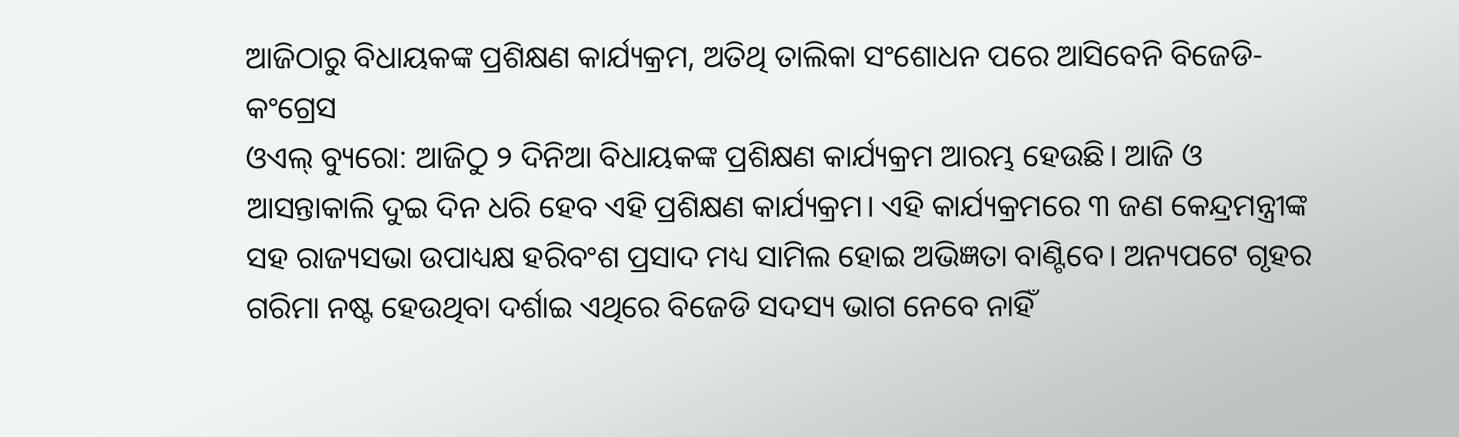ଆଜିଠାରୁ ବିଧାୟକଙ୍କ ପ୍ରଶିକ୍ଷଣ କାର୍ଯ୍ୟକ୍ରମ, ଅତିଥି ତାଲିକା ସଂଶୋଧନ ପରେ ଆସିବେନି ବିଜେଡି-କଂଗ୍ରେସ
ଓଏଲ୍ ବ୍ୟୁରୋ: ଆଜିଠୁ ୨ ଦିନିଆ ବିଧାୟକଙ୍କ ପ୍ରଶିକ୍ଷଣ କାର୍ଯ୍ୟକ୍ରମ ଆରମ୍ଭ ହେଉଛି। ଆଜି ଓ ଆସନ୍ତାକାଲି ଦୁଇ ଦିନ ଧରି ହେବ ଏହି ପ୍ରଶିକ୍ଷଣ କାର୍ଯ୍ୟକ୍ରମ। ଏହି କାର୍ଯ୍ୟକ୍ରମରେ ୩ ଜଣ କେନ୍ଦ୍ରମନ୍ତ୍ରୀଙ୍କ ସହ ରାଜ୍ୟସଭା ଉପାଧ୍ୟକ୍ଷ ହରିବଂଶ ପ୍ରସାଦ ମଧ୍ୟ ସାମିଲ ହୋଇ ଅଭିଜ୍ଞତା ବାଣ୍ଟିବେ। ଅନ୍ୟପଟେ ଗୃହର ଗରିମା ନଷ୍ଟ ହେଉଥିବା ଦର୍ଶାଇ ଏଥିରେ ବିଜେଡି ସଦସ୍ୟ ଭାଗ ନେବେ ନାହିଁ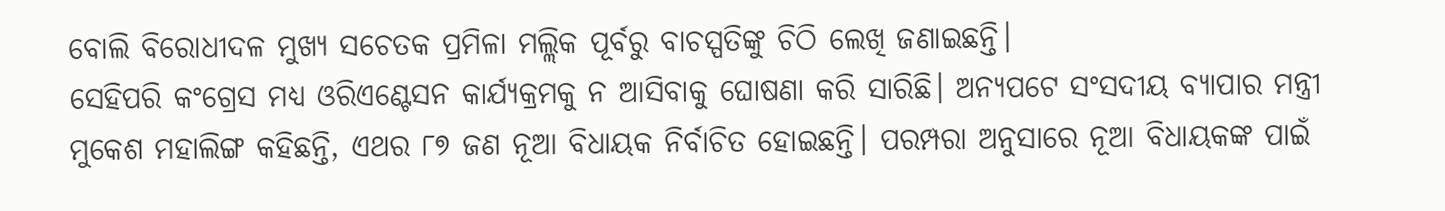ବୋଲି ବିରୋଧୀଦଳ ମୁଖ୍ୟ ସଚେତକ ପ୍ରମିଳା ମଲ୍ଲିକ ପୂର୍ବରୁ ବାଚସ୍ପତିଙ୍କୁ ଚିଠି ଲେଖି ଜଣାଇଛନ୍ତି।
ସେହିପରି କଂଗ୍ରେସ ମଧ୍ୟ ଓରିଏଣ୍ଟେସନ କାର୍ଯ୍ୟକ୍ରମକୁ ନ ଆସିବାକୁ ଘୋଷଣା କରି ସାରିଛି। ଅନ୍ୟପଟେ ସଂସଦୀୟ ବ୍ୟାପାର ମନ୍ତ୍ରୀ ମୁକେଶ ମହାଲିଙ୍ଗ କହିଛନ୍ତି, ଏଥର ୮୭ ଜଣ ନୂଆ ବିଧାୟକ ନିର୍ବାଚିତ ହୋଇଛନ୍ତି। ପରମ୍ପରା ଅନୁସାରେ ନୂଆ ବିଧାୟକଙ୍କ ପାଇଁ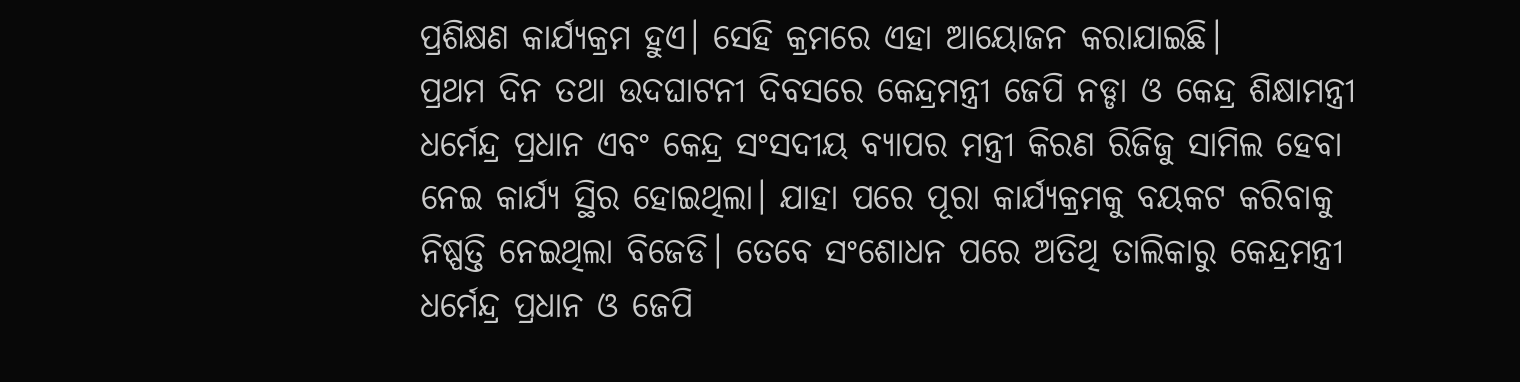ପ୍ରଶିକ୍ଷଣ କାର୍ଯ୍ୟକ୍ରମ ହୁଏ। ସେହି କ୍ରମରେ ଏହା ଆୟୋଜନ କରାଯାଇଛି।
ପ୍ରଥମ ଦିନ ତଥା ଉଦଘାଟନୀ ଦିବସରେ କେନ୍ଦ୍ରମନ୍ତ୍ରୀ ଜେପି ନଡ୍ଡା ଓ କେନ୍ଦ୍ର ଶିକ୍ଷାମନ୍ତ୍ରୀ ଧର୍ମେନ୍ଦ୍ର ପ୍ରଧାନ ଏବଂ କେନ୍ଦ୍ର ସଂସଦୀୟ ବ୍ୟାପର ମନ୍ତ୍ରୀ କିରଣ ରିଜିଜୁ ସାମିଲ ହେବା ନେଇ କାର୍ଯ୍ୟ ସ୍ଥିର ହୋଇଥିଲା। ଯାହା ପରେ ପୂରା କାର୍ଯ୍ୟକ୍ରମକୁ ବୟକଟ କରିବାକୁ ନିଷ୍ପତ୍ତି ନେଇଥିଲା ବିଜେଡି। ତେବେ ସଂଶୋଧନ ପରେ ଅତିଥି ତାଲିକାରୁ କେନ୍ଦ୍ରମନ୍ତ୍ରୀ ଧର୍ମେନ୍ଦ୍ର ପ୍ରଧାନ ଓ ଜେପି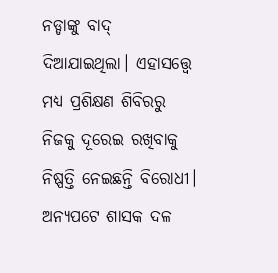ନଡ୍ଡାଙ୍କୁ ବାଦ୍ ଦିଆଯାଇଥିଲା। ଏହାସତ୍ତ୍ୱେ ମଧ୍ୟ ପ୍ରଶିକ୍ଷଣ ଶିବିରରୁ ନିଜକୁ ଦୂରେଇ ରଖିବାକୁ ନିଷ୍ପତ୍ତି ନେଇଛନ୍ତି ବିରୋଧୀ। ଅନ୍ୟପଟେ ଶାସକ ଦଳ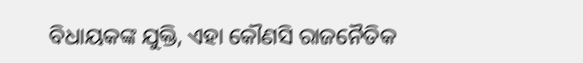ବିଧାୟକଙ୍କ ଯୁକ୍ତି, ଏହା କୌଣସି ରାଜନୈତିକ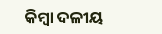କିମ୍ବା ଦଳୀୟ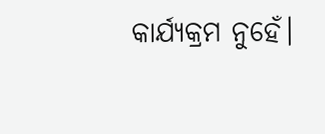କାର୍ଯ୍ୟକ୍ରମ ନୁହେଁ।